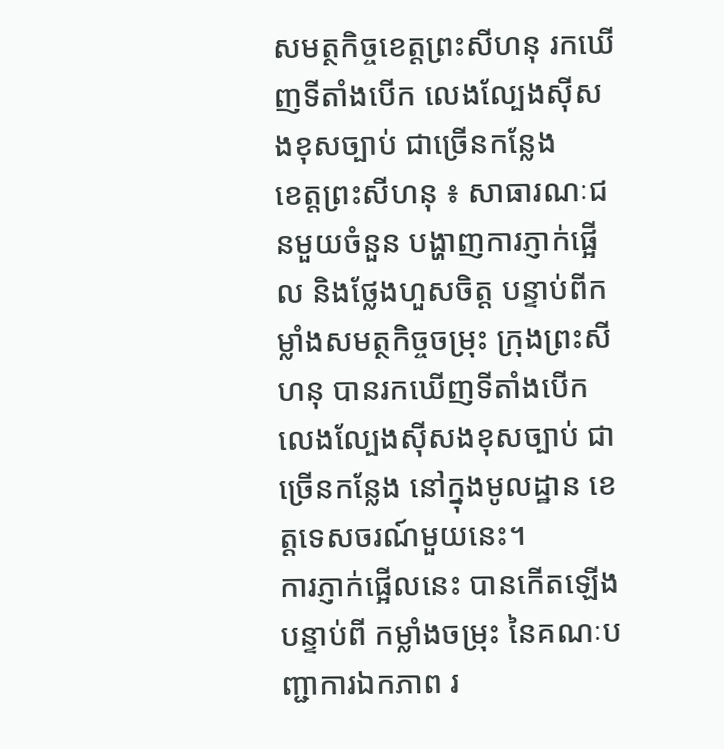សមត្ថកិច្ចខេត្តព្រះសីហនុ រកឃើញទីតាំងបើក លេងល្បែងស៊ីសងខុសច្បាប់ ជាច្រើនកន្លែង
ខេត្តព្រះសីហនុ ៖ សាធារណៈជនមួយចំនួន បង្ហាញការភ្ញាក់ផ្អើល និងថ្លែងហួសចិត្ត បន្ទាប់ពីកម្លាំងសមត្ថកិច្ចចម្រុះ ក្រុងព្រះសីហនុ បានរកឃើញទីតាំងបើកលេងល្បែងស៊ីសងខុសច្បាប់ ជាច្រើនកន្លែង នៅក្នុងមូលដ្ឋាន ខេត្តទេសចរណ៍មួយនេះ។
ការភ្ញាក់ផ្អើលនេះ បានកើតឡើងបន្ទាប់ពី កម្លាំងចម្រុះ នៃគណៈបញ្ជាការឯកភាព រ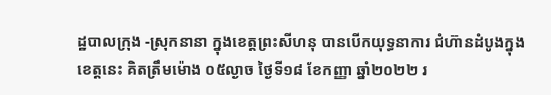ដ្ឋបាលក្រុង -ស្រុកនានា ក្នុងខេត្តព្រះសីហនុ បានបើកយុទ្ធនាការ ជំហ៊ានដំបូងក្នុងខេត្តនេះ គិតត្រឹមម៉ោង ០៥ល្ងាច ថ្ងៃទី១៨ ខែកញ្ញា ឆ្នាំ២០២២ រ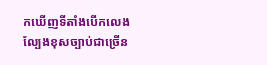កឃើញទីតាំងបើកលេងល្បែងខុសច្បាប់ជាច្រើន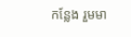កន្លែង រួមមា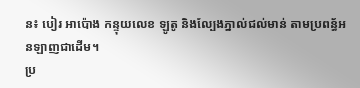ន៖ បៀរ អាប៉ោង កន្ទុយលេខ ឡូតូ និងល្បែងភ្នាល់ជល់មាន់ តាមប្រពន្ធ័អនឡាញជាដើម។
ប្រ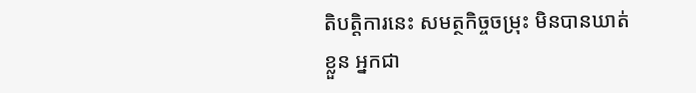តិបត្តិការនេះ សមត្ថកិច្ចចម្រុះ មិនបានឃាត់ខ្លួន អ្នកជា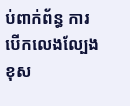ប់ពាក់ព័ន្ធ ការបើកលេងល្បែងខុស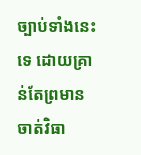ច្បាប់ទាំងនេះទេ ដោយគ្រាន់តែព្រមានចាត់វិធា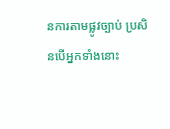នការតាមផ្លូវច្បាប់ ប្រសិនបើអ្នកទាំងនោះ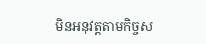មិនអនុវត្តតាមកិច្ចស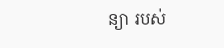ន្យា របស់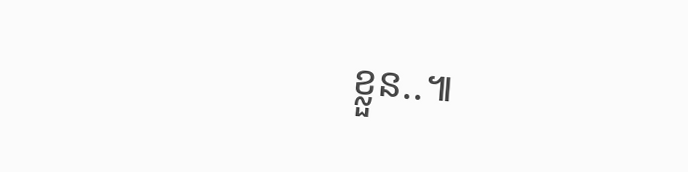ខ្លួន..៕